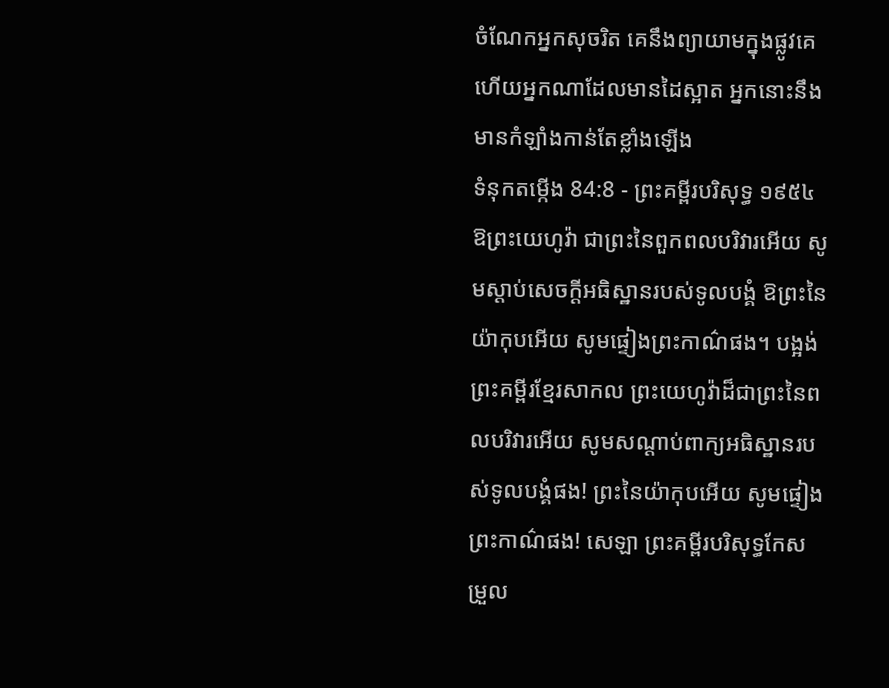ចំណែកអ្នកសុចរិត គេនឹងព្យាយាមក្នុងផ្លូវគេ ហើយអ្នកណាដែលមានដៃស្អាត អ្នកនោះនឹងមានកំឡាំងកាន់តែខ្លាំងឡើង
ទំនុកតម្កើង 84:8 - ព្រះគម្ពីរបរិសុទ្ធ ១៩៥៤ ឱព្រះយេហូវ៉ា ជាព្រះនៃពួកពលបរិវារអើយ សូមស្តាប់សេចក្ដីអធិស្ឋានរបស់ទូលបង្គំ ឱព្រះនៃយ៉ាកុបអើយ សូមផ្ទៀងព្រះកាណ៌ផង។ បង្អង់ ព្រះគម្ពីរខ្មែរសាកល ព្រះយេហូវ៉ាដ៏ជាព្រះនៃពលបរិវារអើយ សូមសណ្ដាប់ពាក្យអធិស្ឋានរបស់ទូលបង្គំផង! ព្រះនៃយ៉ាកុបអើយ សូមផ្ទៀងព្រះកាណ៌ផង! សេឡា ព្រះគម្ពីរបរិសុទ្ធកែសម្រួល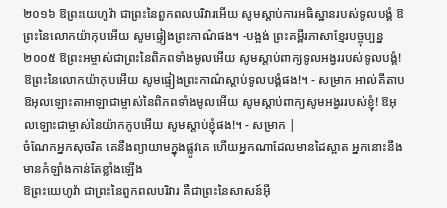២០១៦ ឱព្រះយេហូវ៉ា ជាព្រះនៃពួកពលបរិវារអើយ សូមស្តាប់ការអធិស្ឋានរបស់ទូលបង្គំ ឱព្រះនៃលោកយ៉ាកុបអើយ សូមផ្ទៀងព្រះកាណ៌ផង។ -បង្អង់ ព្រះគម្ពីរភាសាខ្មែរបច្ចុប្បន្ន ២០០៥ ឱព្រះអម្ចាស់ជាព្រះនៃពិភពទាំងមូលអើយ សូមស្ដាប់ពាក្យទូលអង្វររបស់ទូលបង្គំ! ឱព្រះនៃលោកយ៉ាកុបអើយ សូមផ្ទៀងព្រះកាណ៌ស្ដាប់ទូលបង្គំផង!។ - សម្រាក អាល់គីតាប ឱអុលឡោះតាអាឡាជាម្ចាស់នៃពិភពទាំងមូលអើយ សូមស្ដាប់ពាក្យសូមអង្វររបស់ខ្ញុំ! ឱអុលឡោះជាម្ចាស់នៃយ៉ាកកូបអើយ សូមស្តាប់ខ្ញុំផង!។ - សម្រាក |
ចំណែកអ្នកសុចរិត គេនឹងព្យាយាមក្នុងផ្លូវគេ ហើយអ្នកណាដែលមានដៃស្អាត អ្នកនោះនឹងមានកំឡាំងកាន់តែខ្លាំងឡើង
ឱព្រះយេហូវ៉ា ជាព្រះនៃពួកពលបរិវារ គឺជាព្រះនៃសាសន៍អ៊ី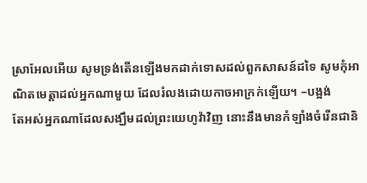ស្រាអែលអើយ សូមទ្រង់តើនឡើងមកដាក់ទោសដល់ពួកសាសន៍ដទៃ សូមកុំអាណិតមេត្តាដល់អ្នកណាមួយ ដែលរំលងដោយកាចអាក្រក់ឡើយ។ –បង្អង់
តែអស់អ្នកណាដែលសង្ឃឹមដល់ព្រះយេហូវ៉ាវិញ នោះនឹងមានកំឡាំងចំរើនជានិ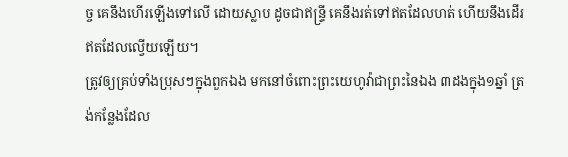ច្ច គេនឹងហើរឡើងទៅលើ ដោយស្លាប ដូចជាឥន្ទ្រី គេនឹងរត់ទៅឥតដែលហត់ ហើយនឹងដើរឥតដែលល្វើយឡើយ។
ត្រូវឲ្យគ្រប់ទាំងប្រុសៗក្នុងពួកឯង មកនៅចំពោះព្រះយេហូវ៉ាជាព្រះនៃឯង ៣ដងក្នុង១ឆ្នាំ ត្រង់កន្លែងដែល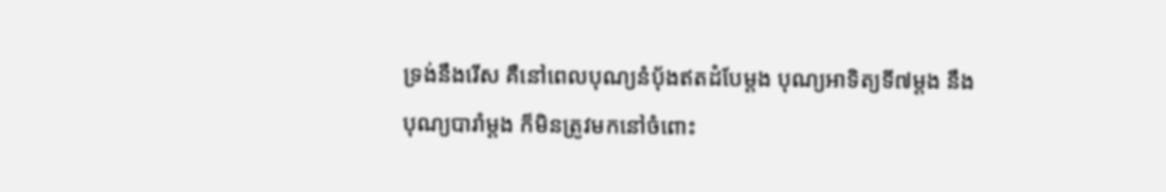ទ្រង់នឹងរើស គឺនៅពេលបុណ្យនំបុ័ងឥតដំបែម្តង បុណ្យអាទិត្យទី៧ម្តង នឹងបុណ្យបារាំម្តង ក៏មិនត្រូវមកនៅចំពោះ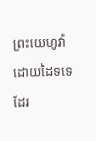ព្រះយេហូវ៉ា ដោយដៃទទេដែរ